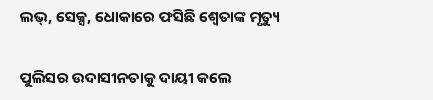ଲଭ୍‌, ସେକ୍ସ, ଧୋକାରେ ଫସିଛି ଶ୍ୱେତାଙ୍କ ମୃତ୍ୟୁ

ପୁଲିସର ଉଦାସୀନତାକୁ ଦାୟୀ କଲେ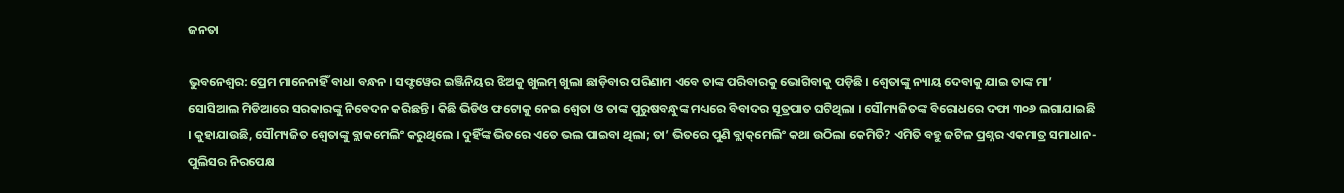ଜନତା

ଭୁବନେଶ୍ୱର: ପ୍ରେମ ମାନେନାହିଁ ବାଧା ବନ୍ଧନ । ସଫ୍ଟୱେର ଇଞ୍ଜିନିୟର ଝିଅକୁ ଖୁଲମ୍‌ ଖୁଲା ଛାଡ଼ିବାର ପରିଣାମ ଏବେ ତାଙ୍କ ପରିବାରକୁ ଭୋଗିବାକୁ ପଡ଼ିଛି । ଶ୍ୱେତାଙ୍କୁ ନ୍ୟାୟ ଦେବାକୁ ଯାଇ ତାଙ୍କ ମା’ ସୋସିଆଲ ମିଡିଆରେ ସରକାରଙ୍କୁ ନିବେଦନ କରିଛନ୍ତି । କିଛି ଭିଡିଓ ଫଟୋକୁ ନେଇ ଶ୍ୱେତା ଓ ତାଙ୍କ ପୁରୁଷବନ୍ଧୁଙ୍କ ମଧ୍ୟରେ ବିବାଦର ସୂତ୍ରପାତ ଘଟିଥିଲା । ସୌମ୍ୟଜିତଙ୍କ ବିରୋଧରେ ଦଫା ୩୦୬ ଲଗାଯାଇଛି । କୁହାଯାଉଛି, ସୌମ୍ୟଜିତ ଶ୍ୱେତାଙ୍କୁ ବ୍ଲାକମେଲିଂ କରୁଥିଲେ । ଦୁହିଁଙ୍କ ଭିତରେ ଏତେ ଭଲ ପାଇବା ଥିଲା; ତା’ ଭିତରେ ପୁଣି ବ୍ଲାକ୍‌ମେଲିଂ କଥା ଉଠିଲା କେମିତି? ଏମିତି ବହୁ ଜଟିଳ ପ୍ରଶ୍ନର ଏକମାତ୍ର ସମାଧାନ-ପୁଲିସର ନିରପେକ୍ଷ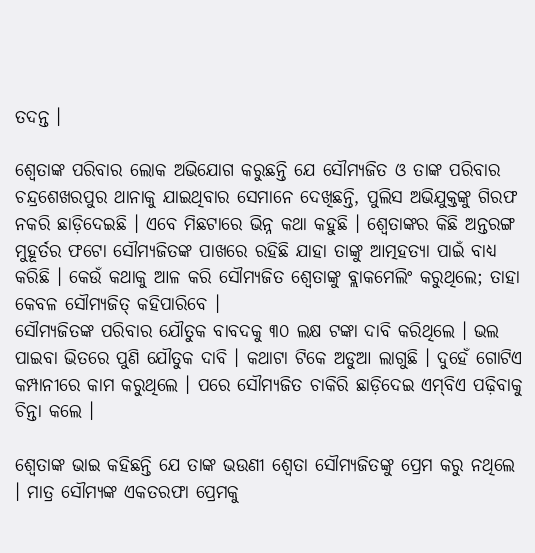ତଦନ୍ତ ।

ଶ୍ୱେତାଙ୍କ ପରିବାର ଲୋକ ଅଭିଯୋଗ କରୁଛନ୍ତି ଯେ ସୌମ୍ୟଜିତ ଓ ତାଙ୍କ ପରିବାର ଚନ୍ଦ୍ରଶେଖରପୁର ଥାନାକୁ ଯାଇଥିବାର ସେମାନେ ଦେଖିଛନ୍ତି, ପୁଲିସ ଅଭିଯୁକ୍ତଙ୍କୁ ଗିରଫ ନକରି ଛାଡ଼ିଦେଇଛି । ଏବେ ମିଛଟାରେ ଭିନ୍ନ କଥା କହୁଛି । ଶ୍ୱେତାଙ୍କର କିଛି ଅନ୍ତରଙ୍ଗ ମୁହୂର୍ତର ଫଟୋ ସୌମ୍ୟଜିତଙ୍କ ପାଖରେ ରହିଛି ଯାହା ତାଙ୍କୁ ଆତ୍ମହତ୍ୟା ପାଇଁ ବାଧ୍ୟ କରିଛି । କେଉଁ କଥାକୁ ଆଳ କରି ସୌମ୍ୟଜିତ ଶ୍ୱେତାଙ୍କୁ ବ୍ଲାକମେଲିଂ କରୁଥିଲେ; ତାହା କେବଳ ସୌମ୍ୟଜିତ୍‌ କହିପାରିବେ ।
ସୌମ୍ୟଜିତଙ୍କ ପରିବାର ଯୌତୁକ ବାବଦକୁ ୩୦ ଲକ୍ଷ ଟଙ୍କା ଦାବି କରିଥିଲେ । ଭଲ ପାଇବା ଭିତରେ ପୁଣି ଯୌତୁକ ଦାବି । କଥାଟା ଟିକେ ଅଡୁଆ ଲାଗୁଛି । ଦୁହେଁ ଗୋଟିଏ କମ୍ପାନୀରେ କାମ କରୁଥିଲେ । ପରେ ସୌମ୍ୟଜିତ ଚାକିରି ଛାଡ଼ିଦେଇ ଏମ୍‌ବିଏ ପଢ଼ିବାକୁ ଚିନ୍ତା କଲେ ।

ଶ୍ୱେତାଙ୍କ ଭାଇ କହିଛନ୍ତି ଯେ ତାଙ୍କ ଭଉଣୀ ଶ୍ୱେତା ସୌମ୍ୟଜିତଙ୍କୁ ପ୍ରେମ କରୁ ନଥିଲେ । ମାତ୍ର ସୌମ୍ୟଙ୍କ ଏକତରଫା ପ୍ରେମକୁ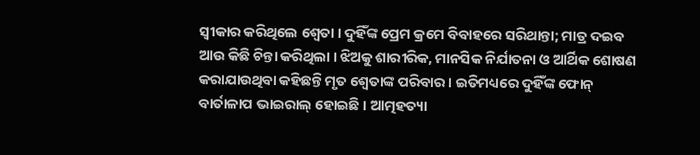ସ୍ୱୀକାର କରିଥିଲେ ଶ୍ୱେତା । ଦୁହିଁଙ୍କ ପ୍ରେମ କ୍ରମେ ବିବାହରେ ସରିଥାନ୍ତା; ମାତ୍ର ଦଇବ ଆଉ କିଛି ଚିନ୍ତା କରିଥିଲା । ଝିଅକୁ ଶାରୀରିକ, ମାନସିକ ନିର୍ଯାତନା ଓ ଆର୍ଥିକ ଶୋଷଣ କରାଯାଉଥିବା କହିଛନ୍ତି ମୃତ ଶ୍ୱେତାଙ୍କ ପରିବାର । ଇତିମଧ୍ୟରେ ଦୁହିଁଙ୍କ ଫୋନ୍‌ ବାର୍ତାଳାପ ଭାଇରାଲ୍‌ ହୋଇଛି । ଆତ୍ମହତ୍ୟା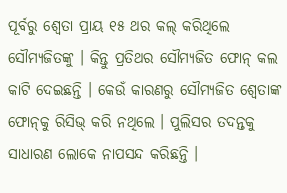ପୂର୍ବରୁ ଶ୍ୱେତା ପ୍ରାୟ ୧୫ ଥର କଲ୍‌ କରିଥିଲେ ସୌମ୍ୟଜିତଙ୍କୁ । କିନ୍ତୁ ପ୍ରତିଥର ସୌମ୍ୟଜିତ ଫୋନ୍‌ କଲ କାଟି ଦେଇଛନ୍ତି । କେଉଁ କାରଣରୁ ସୌମ୍ୟଜିତ ଶ୍ୱେତାଙ୍କ ଫୋନ୍‌କୁ ରିସିଭ୍‌ କରି ନଥିଲେ । ପୁଲିସର ତଦନ୍ତକୁ ସାଧାରଣ ଲୋକେ ନାପସନ୍ଦ କରିଛନ୍ତି ।